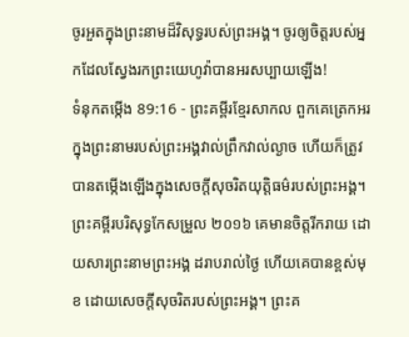ចូរអួតក្នុងព្រះនាមដ៏វិសុទ្ធរបស់ព្រះអង្គ។ ចូរឲ្យចិត្តរបស់អ្នកដែលស្វែងរកព្រះយេហូវ៉ាបានអរសប្បាយឡើង!
ទំនុកតម្កើង 89:16 - ព្រះគម្ពីរខ្មែរសាកល ពួកគេត្រេកអរក្នុងព្រះនាមរបស់ព្រះអង្គវាល់ព្រឹកវាល់ល្ងាច ហើយក៏ត្រូវបានតម្កើងឡើងក្នុងសេចក្ដីសុចរិតយុត្តិធម៌របស់ព្រះអង្គ។ ព្រះគម្ពីរបរិសុទ្ធកែសម្រួល ២០១៦ គេមានចិត្តរីករាយ ដោយសារព្រះនាមព្រះអង្គ ដរាបរាល់ថ្ងៃ ហើយគេបានខ្ពស់មុខ ដោយសេចក្ដីសុចរិតរបស់ព្រះអង្គ។ ព្រះគ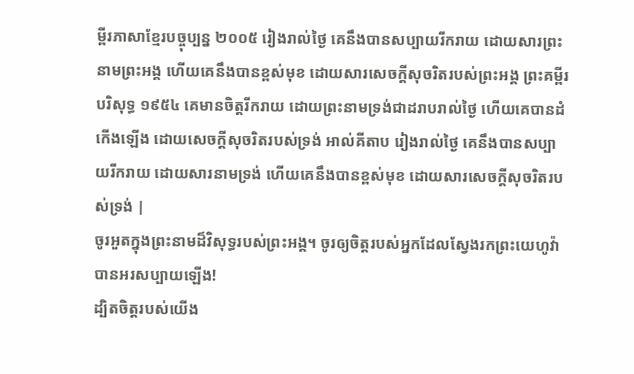ម្ពីរភាសាខ្មែរបច្ចុប្បន្ន ២០០៥ រៀងរាល់ថ្ងៃ គេនឹងបានសប្បាយរីករាយ ដោយសារព្រះនាមព្រះអង្គ ហើយគេនឹងបានខ្ពស់មុខ ដោយសារសេចក្ដីសុចរិតរបស់ព្រះអង្គ ព្រះគម្ពីរបរិសុទ្ធ ១៩៥៤ គេមានចិត្តរីករាយ ដោយព្រះនាមទ្រង់ជាដរាបរាល់ថ្ងៃ ហើយគេបានដំកើងឡើង ដោយសេចក្ដីសុចរិតរបស់ទ្រង់ អាល់គីតាប រៀងរាល់ថ្ងៃ គេនឹងបានសប្បាយរីករាយ ដោយសារនាមទ្រង់ ហើយគេនឹងបានខ្ពស់មុខ ដោយសារសេចក្ដីសុចរិតរបស់ទ្រង់ |
ចូរអួតក្នុងព្រះនាមដ៏វិសុទ្ធរបស់ព្រះអង្គ។ ចូរឲ្យចិត្តរបស់អ្នកដែលស្វែងរកព្រះយេហូវ៉ាបានអរសប្បាយឡើង!
ដ្បិតចិត្តរបស់យើង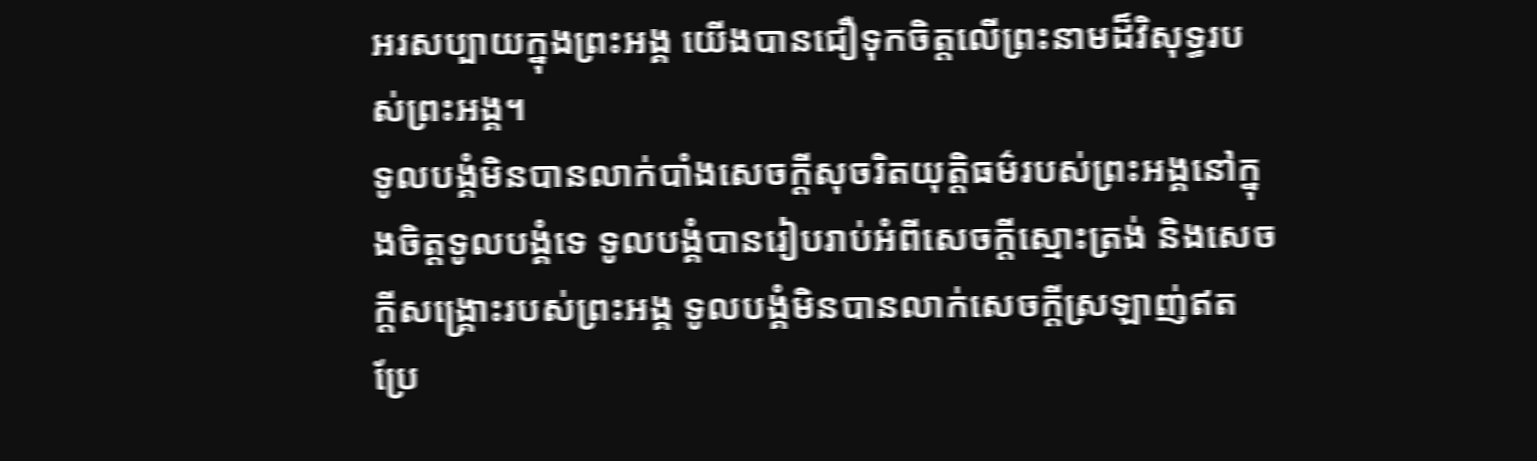អរសប្បាយក្នុងព្រះអង្គ យើងបានជឿទុកចិត្តលើព្រះនាមដ៏វិសុទ្ធរបស់ព្រះអង្គ។
ទូលបង្គំមិនបានលាក់បាំងសេចក្ដីសុចរិតយុត្តិធម៌របស់ព្រះអង្គនៅក្នុងចិត្តទូលបង្គំទេ ទូលបង្គំបានរៀបរាប់អំពីសេចក្ដីស្មោះត្រង់ និងសេចក្ដីសង្គ្រោះរបស់ព្រះអង្គ ទូលបង្គំមិនបានលាក់សេចក្ដីស្រឡាញ់ឥតប្រែ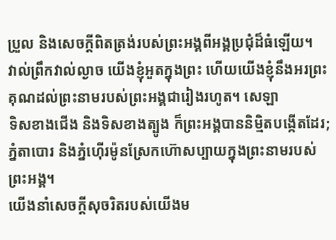ប្រួល និងសេចក្ដីពិតត្រង់របស់ព្រះអង្គពីអង្គប្រជុំដ៏ធំឡើយ។
វាល់ព្រឹកវាល់ល្ងាច យើងខ្ញុំអួតក្នុងព្រះ ហើយយើងខ្ញុំនឹងអរព្រះគុណដល់ព្រះនាមរបស់ព្រះអង្គជារៀងរហូត។ សេឡា
ទិសខាងជើង និងទិសខាងត្បូង ក៏ព្រះអង្គបាននិម្មិតបង្កើតដែរ; ភ្នំតាបោរ និងភ្នំហ៊ើរម៉ូនស្រែកហ៊ោសប្បាយក្នុងព្រះនាមរបស់ព្រះអង្គ។
យើងនាំសេចក្ដីសុចរិតរបស់យើងម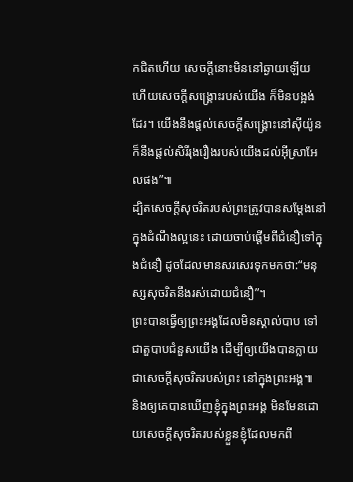កជិតហើយ សេចក្ដីនោះមិននៅឆ្ងាយឡើយ ហើយសេចក្ដីសង្គ្រោះរបស់យើង ក៏មិនបង្អង់ដែរ។ យើងនឹងផ្ដល់សេចក្ដីសង្គ្រោះនៅស៊ីយ៉ូន ក៏នឹងផ្ដល់សិរីរុងរឿងរបស់យើងដល់អ៊ីស្រាអែលផង”៕
ដ្បិតសេចក្ដីសុចរិតរបស់ព្រះត្រូវបានសម្ដែងនៅក្នុងដំណឹងល្អនេះ ដោយចាប់ផ្ដើមពីជំនឿទៅក្នុងជំនឿ ដូចដែលមានសរសេរទុកមកថា:“មនុស្សសុចរិតនឹងរស់ដោយជំនឿ”។
ព្រះបានធ្វើឲ្យព្រះអង្គដែលមិនស្គាល់បាប ទៅជាតួបាបជំនួសយើង ដើម្បីឲ្យយើងបានក្លាយជាសេចក្ដីសុចរិតរបស់ព្រះ នៅក្នុងព្រះអង្គ៕
និងឲ្យគេបានឃើញខ្ញុំក្នុងព្រះអង្គ មិនមែនដោយសេចក្ដីសុចរិតរបស់ខ្លួនខ្ញុំដែលមកពី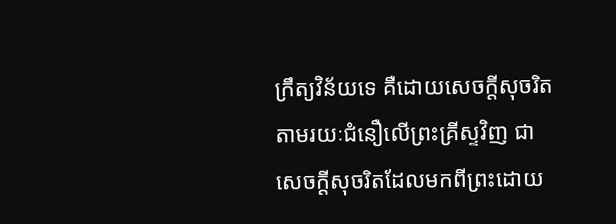ក្រឹត្យវិន័យទេ គឺដោយសេចក្ដីសុចរិតតាមរយៈជំនឿលើព្រះគ្រីស្ទវិញ ជាសេចក្ដីសុចរិតដែលមកពីព្រះដោយ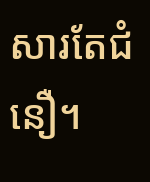សារតែជំនឿ។